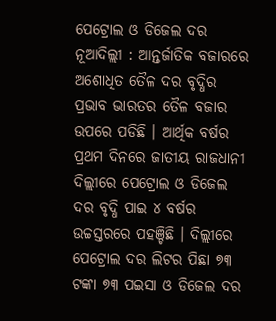ପେଟ୍ରୋଲ ଓ ଡିଜେଲ ଦର
ନୂଆଦିଲ୍ଲୀ : ଆନ୍ତର୍ଜାତିକ ବଜାରରେ ଅଶୋଧିତ ତୈଳ ଦର ବୃଦ୍ଧିର ପ୍ରଭାବ ଭାରତର ତୈଳ ବଜାର ଉପରେ ପଡିଛି । ଆର୍ଥିକ ବର୍ଷର ପ୍ରଥମ ଦିନରେ ଜାତୀୟ ରାଜଧାନୀ ଦିଲ୍ଲୀରେ ପେଟ୍ରୋଲ ଓ ଡିଜେଲ ଦର ବୃଦ୍ଧି ପାଇ ୪ ବର୍ଷର ଉଚ୍ଚସ୍ତରରେ ପହଞ୍ଚିଛି । ଦିଲ୍ଲୀରେ ପେଟ୍ରୋଲ ଦର ଲିଟର ପିଛା ୭୩ ଟଙ୍କା ୭୩ ପଇସା ଓ ଡିଜେଲ ଦର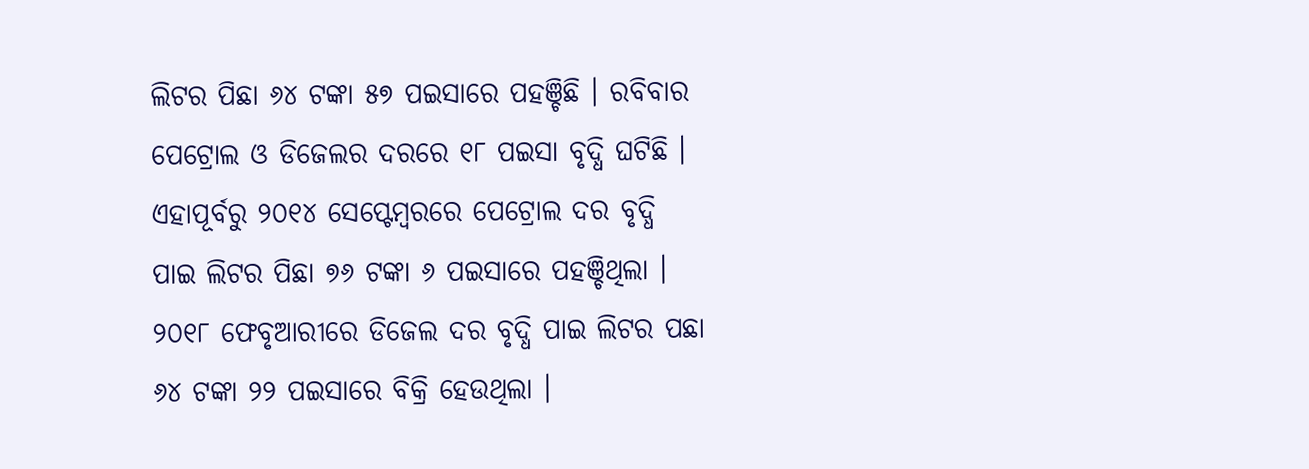ଲିଟର ପିଛା ୬୪ ଟଙ୍କା ୫୭ ପଇସାରେ ପହଞ୍ଚିଛି । ରବିବାର ପେଟ୍ରୋଲ ଓ ଡିଜେଲର ଦରରେ ୧୮ ପଇସା ବୃଦ୍ଧି ଘଟିଛି । ଏହାପୂର୍ବରୁ ୨୦୧୪ ସେପ୍ଟେମ୍ବରରେ ପେଟ୍ରୋଲ ଦର ବୃଦ୍ଧି ପାଇ ଲିଟର ପିଛା ୭୬ ଟଙ୍କା ୬ ପଇସାରେ ପହଞ୍ଚିଥିଲା । ୨୦୧୮ ଫେବୃଆରୀରେ ଡିଜେଲ ଦର ବୃଦ୍ଧି ପାଇ ଲିଟର ପଛା ୬୪ ଟଙ୍କା ୨୨ ପଇସାରେ ବିକ୍ରି ହେଉଥିଲା ।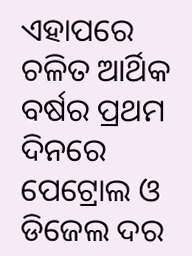ଏହାପରେ ଚଳିତ ଆର୍ଥିକ ବର୍ଷର ପ୍ରଥମ ଦିନରେ ପେଟ୍ରୋଲ ଓ ଡିଜେଲ ଦର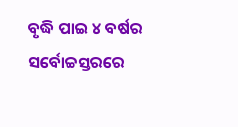ବୃଦ୍ଧି ପାଇ ୪ ବର୍ଷର ସର୍ବୋଚ୍ଚସ୍ତରରେ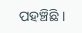ପହଞ୍ଚିଛି ।